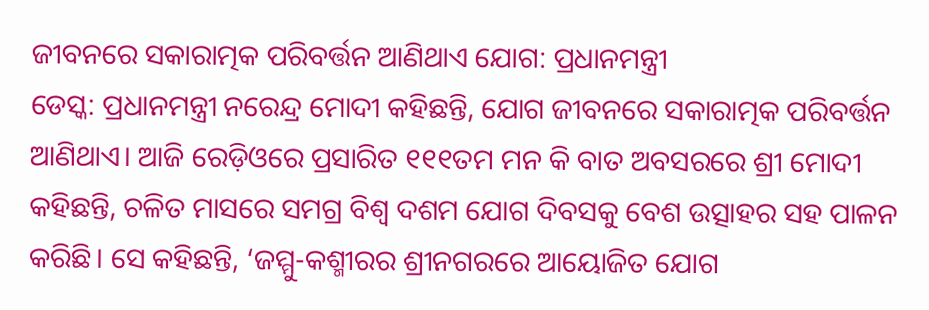ଜୀବନରେ ସକାରାତ୍ମକ ପରିବର୍ତ୍ତନ ଆଣିଥାଏ ଯୋଗ: ପ୍ରଧାନମନ୍ତ୍ରୀ
ଡେସ୍କ: ପ୍ରଧାନମନ୍ତ୍ରୀ ନରେନ୍ଦ୍ର ମୋଦୀ କହିଛନ୍ତି, ଯୋଗ ଜୀବନରେ ସକାରାତ୍ମକ ପରିବର୍ତ୍ତନ ଆଣିଥାଏ। ଆଜି ରେଡ଼ିଓରେ ପ୍ରସାରିତ ୧୧୧ତମ ମନ କି ବାତ ଅବସରରେ ଶ୍ରୀ ମୋଦୀ କହିଛନ୍ତି, ଚଳିତ ମାସରେ ସମଗ୍ର ବିଶ୍ୱ ଦଶମ ଯୋଗ ଦିବସକୁ ବେଶ ଉତ୍ସାହର ସହ ପାଳନ କରିଛି। ସେ କହିଛନ୍ତି, ‘ଜମ୍ମୁ-କଶ୍ମୀରର ଶ୍ରୀନଗରରେ ଆୟୋଜିତ ଯୋଗ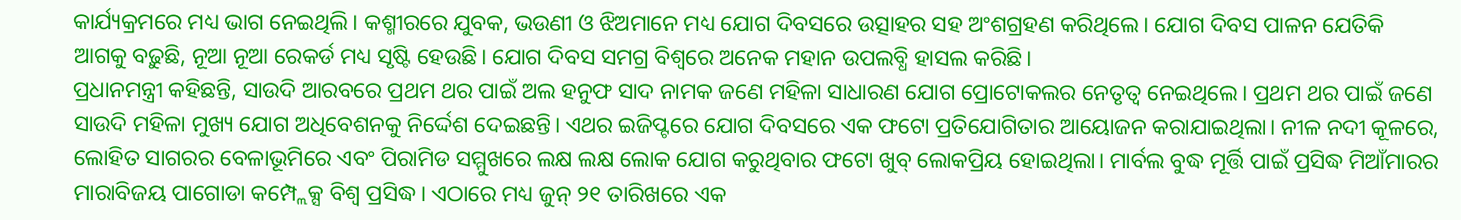କାର୍ଯ୍ୟକ୍ରମରେ ମଧ୍ୟ ଭାଗ ନେଇଥିଲି। କଶ୍ମୀରରେ ଯୁବକ, ଭଉଣୀ ଓ ଝିଅମାନେ ମଧ୍ୟ ଯୋଗ ଦିବସରେ ଉତ୍ସାହର ସହ ଅଂଶଗ୍ରହଣ କରିଥିଲେ। ଯୋଗ ଦିବସ ପାଳନ ଯେତିକି ଆଗକୁ ବଢ଼ୁଛି, ନୂଆ ନୂଆ ରେକର୍ଡ ମଧ୍ୟ ସୃଷ୍ଟି ହେଉଛି। ଯୋଗ ଦିବସ ସମଗ୍ର ବିଶ୍ୱରେ ଅନେକ ମହାନ ଉପଲବ୍ଧି ହାସଲ କରିଛି।
ପ୍ରଧାନମନ୍ତ୍ରୀ କହିଛନ୍ତି, ସାଉଦି ଆରବରେ ପ୍ରଥମ ଥର ପାଇଁ ଅଲ ହନୁଫ ସାଦ ନାମକ ଜଣେ ମହିଳା ସାଧାରଣ ଯୋଗ ପ୍ରୋଟୋକଲର ନେତୃତ୍ୱ ନେଇଥିଲେ। ପ୍ରଥମ ଥର ପାଇଁ ଜଣେ ସାଉଦି ମହିଳା ମୁଖ୍ୟ ଯୋଗ ଅଧିବେଶନକୁ ନିର୍ଦ୍ଦେଶ ଦେଇଛନ୍ତି। ଏଥର ଇଜିପ୍ଟରେ ଯୋଗ ଦିବସରେ ଏକ ଫଟୋ ପ୍ରତିଯୋଗିତାର ଆୟୋଜନ କରାଯାଇଥିଲା। ନୀଳ ନଦୀ କୂଳରେ, ଲୋହିତ ସାଗରର ବେଳାଭୂମିରେ ଏବଂ ପିରାମିଡ ସମ୍ମୁଖରେ ଲକ୍ଷ ଲକ୍ଷ ଲୋକ ଯୋଗ କରୁଥିବାର ଫଟୋ ଖୁବ୍ ଲୋକପ୍ରିୟ ହୋଇଥିଲା। ମାର୍ବଲ ବୁଦ୍ଧ ମୂର୍ତ୍ତି ପାଇଁ ପ୍ରସିଦ୍ଧ ମିଆଁମାରର ମାରାବିଜୟ ପାଗୋଡା କମ୍ପ୍ଲେକ୍ସ ବିଶ୍ୱ ପ୍ରସିଦ୍ଧ। ଏଠାରେ ମଧ୍ୟ ଜୁନ୍ ୨୧ ତାରିଖରେ ଏକ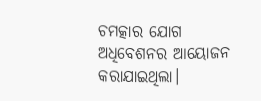ଚମତ୍କାର ଯୋଗ ଅଧିବେଶନର ଆୟୋଜନ କରାଯାଇଥିଲା।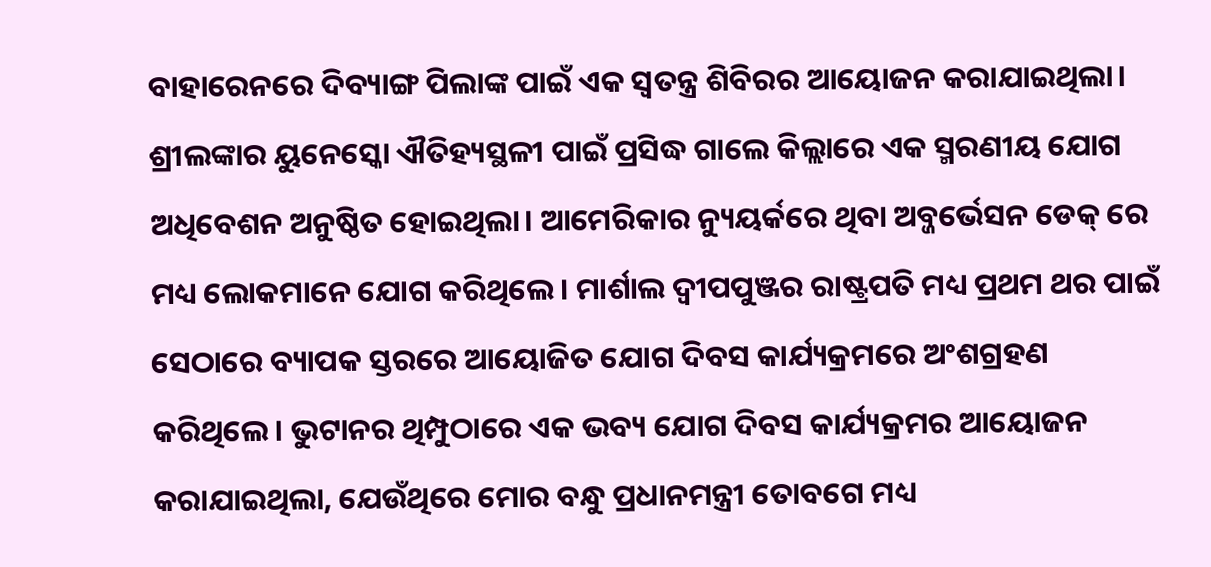ବାହାରେନରେ ଦିବ୍ୟାଙ୍ଗ ପିଲାଙ୍କ ପାଇଁ ଏକ ସ୍ୱତନ୍ତ୍ର ଶିବିରର ଆୟୋଜନ କରାଯାଇଥିଲା। ଶ୍ରୀଲଙ୍କାର ୟୁନେସ୍କୋ ଐତିହ୍ୟସ୍ଥଳୀ ପାଇଁ ପ୍ରସିଦ୍ଧ ଗାଲେ କିଲ୍ଲାରେ ଏକ ସ୍ମରଣୀୟ ଯୋଗ ଅଧିବେଶନ ଅନୁଷ୍ଠିତ ହୋଇଥିଲା। ଆମେରିକାର ନ୍ୟୁୟର୍କରେ ଥିବା ଅବ୍ଜର୍ଭେସନ ଡେକ୍ ରେ ମଧ୍ୟ ଲୋକମାନେ ଯୋଗ କରିଥିଲେ। ମାର୍ଶାଲ ଦ୍ୱୀପପୁଞ୍ଜର ରାଷ୍ଟ୍ରପତି ମଧ୍ୟ ପ୍ରଥମ ଥର ପାଇଁ ସେଠାରେ ବ୍ୟାପକ ସ୍ତରରେ ଆୟୋଜିତ ଯୋଗ ଦିବସ କାର୍ଯ୍ୟକ୍ରମରେ ଅଂଶଗ୍ରହଣ କରିଥିଲେ। ଭୁଟାନର ଥିମ୍ପୁଠାରେ ଏକ ଭବ୍ୟ ଯୋଗ ଦିବସ କାର୍ଯ୍ୟକ୍ରମର ଆୟୋଜନ କରାଯାଇଥିଲା, ଯେଉଁଥିରେ ମୋର ବନ୍ଧୁ ପ୍ରଧାନମନ୍ତ୍ରୀ ତୋବଗେ ମଧ୍ୟ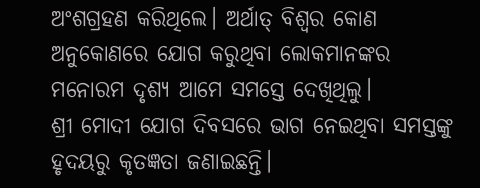ଅଂଶଗ୍ରହଣ କରିଥିଲେ। ଅର୍ଥାତ୍ ବିଶ୍ୱର କୋଣ ଅନୁକୋଣରେ ଯୋଗ କରୁଥିବା ଲୋକମାନଙ୍କର ମନୋରମ ଦୃଶ୍ୟ ଆମେ ସମସ୍ତେ ଦେଖିଥିଲୁ।
ଶ୍ରୀ ମୋଦୀ ଯୋଗ ଦିବସରେ ଭାଗ ନେଇଥିବା ସମସ୍ତଙ୍କୁ ହୃଦୟରୁ କୃତଜ୍ଞତା ଜଣାଇଛନ୍ତି।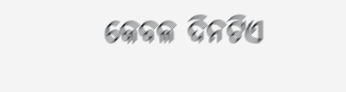କେବଳ ଦିନଟିଏ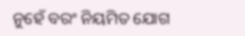ନୁହେଁ ବରଂ ନିୟମିତ ଯୋଗ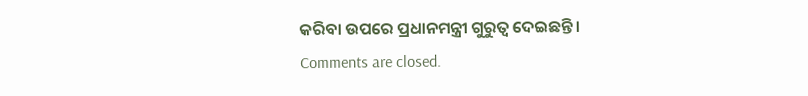କରିବା ଉପରେ ପ୍ରଧାନମନ୍ତ୍ରୀ ଗୁରୁତ୍ୱ ଦେଇଛନ୍ତି।
Comments are closed.